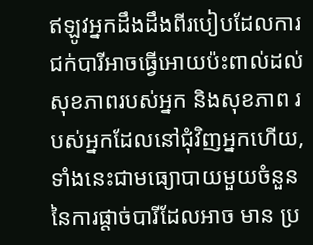ឥឡូវអ្នកដឹងដឹងពីរបៀបដែលការជក់បារីអាចធ្វើអោយប៉ះពាល់ដល់សុខភាពរបស់អ្នក និងសុខភាព របស់អ្នកដែលនៅជុំវិញអ្នកហើយ, ទាំងនេះជាមធ្យោបាយមួយចំនួននៃការផ្តាច់បារីដែលអាច មាន ប្រ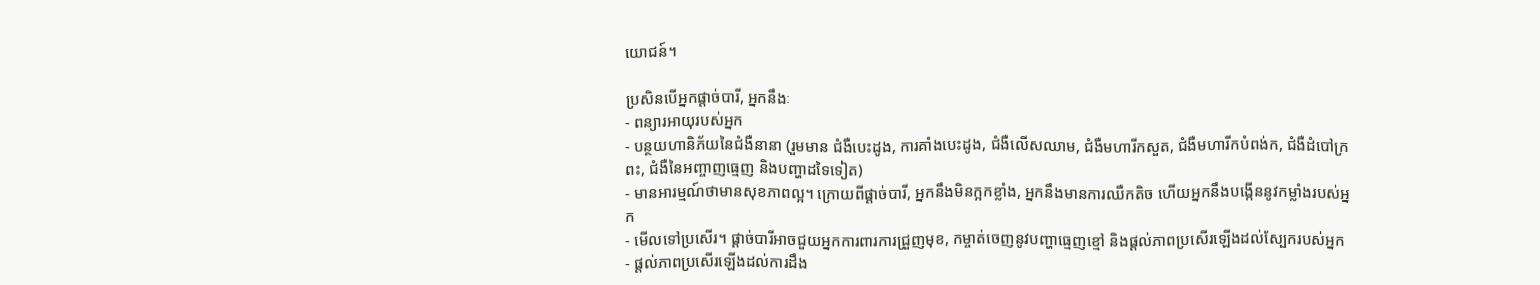យោជន៍។

ប្រសិនបើអ្នកផ្តាច់បារី, អ្នកនឹងៈ
- ពន្យារអាយុរបស់អ្នក
- បន្ថយហានិភ័យនៃជំងឺនានា (រួមមាន ជំងឺបេះដូង, ការគាំងបេះដូង, ជំងឺលើសឈាម, ជំងឺមហារីកសួត, ជំងឺមហារីកបំពង់ក, ជំងឺដំបៅក្រពះ, ជំងឺនៃអញ្ចាញធ្មេញ និងបញ្ហាដទៃទៀត)
- មានអារម្មណ៍ថាមានសុខភាពល្អ។ ក្រោយពីផ្តាច់បារី, អ្នកនឹងមិនក្អកខ្លាំង, អ្នកនឹងមានការឈឺកតិច ហើយអ្នកនឹងបង្កើននូវកម្លាំងរបស់អ្នក
- មើលទៅប្រសើរ។ ផ្តាច់បារីអាចជួយអ្នកការពារការជ្រួញមុខ, កម្ចាត់ចេញនូវបញ្ហាធ្មេញខ្មៅ និងផ្តល់ភាពប្រសើរឡើងដល់ស្បែករបស់អ្នក
- ផ្តល់ភាពប្រសើរឡើងដល់ការដឹង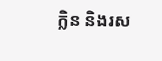ក្លិន និងរស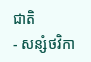ជាតិ
- សន្សំថវិកា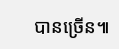បានច្រើន៕